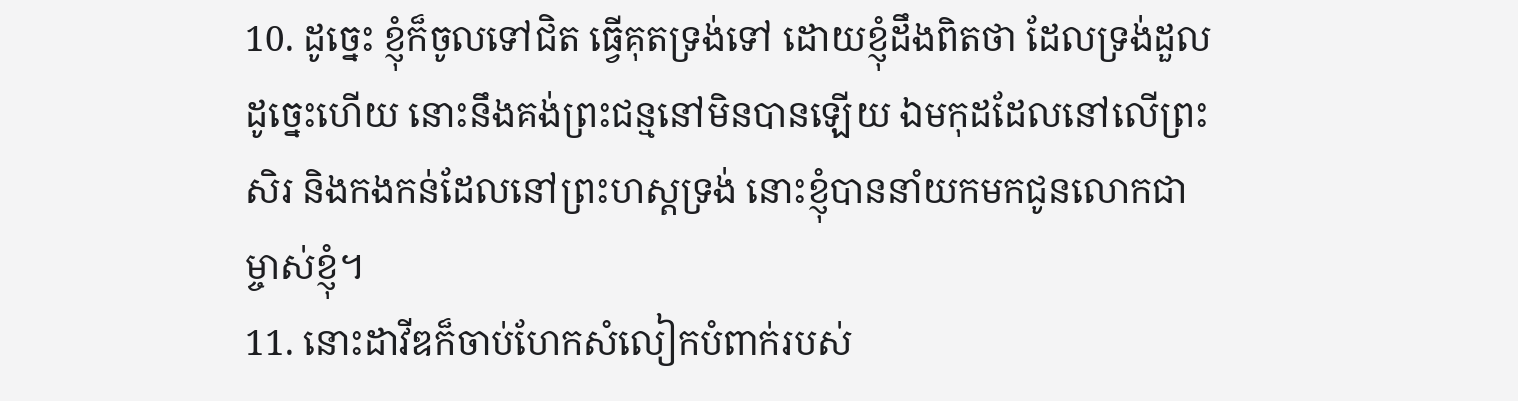10. ដូច្នេះ ខ្ញុំក៏ចូលទៅជិត ធ្វើគុតទ្រង់ទៅ ដោយខ្ញុំដឹងពិតថា ដែលទ្រង់ដួលដូច្នេះហើយ នោះនឹងគង់ព្រះជន្មនៅមិនបានឡើយ ឯមកុដដែលនៅលើព្រះសិរ និងកងកន់ដែលនៅព្រះហស្តទ្រង់ នោះខ្ញុំបាននាំយកមកជូនលោកជាម្ចាស់ខ្ញុំ។
11. នោះដាវីឌក៏ចាប់ហែកសំលៀកបំពាក់របស់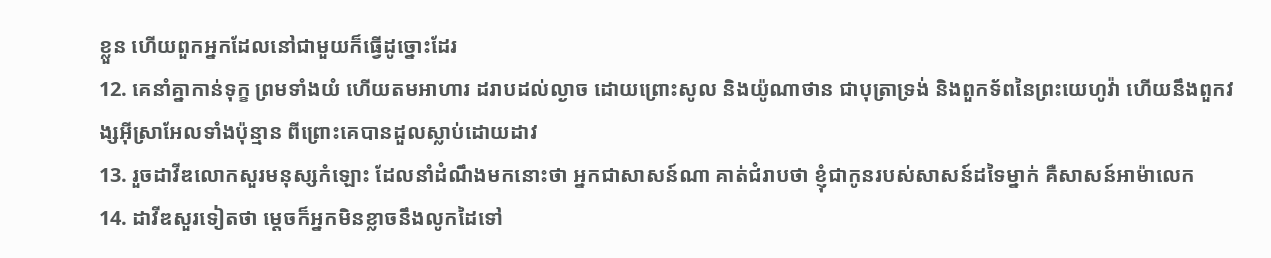ខ្លួន ហើយពួកអ្នកដែលនៅជាមួយក៏ធ្វើដូច្នោះដែរ
12. គេនាំគ្នាកាន់ទុក្ខ ព្រមទាំងយំ ហើយតមអាហារ ដរាបដល់ល្ងាច ដោយព្រោះសូល និងយ៉ូណាថាន ជាបុត្រាទ្រង់ និងពួកទ័ពនៃព្រះយេហូវ៉ា ហើយនឹងពួកវង្សអ៊ីស្រាអែលទាំងប៉ុន្មាន ពីព្រោះគេបានដួលស្លាប់ដោយដាវ
13. រួចដាវីឌលោកសួរមនុស្សកំឡោះ ដែលនាំដំណឹងមកនោះថា អ្នកជាសាសន៍ណា គាត់ជំរាបថា ខ្ញុំជាកូនរបស់សាសន៍ដទៃម្នាក់ គឺសាសន៍អាម៉ាលេក
14. ដាវីឌសួរទៀតថា ម្តេចក៏អ្នកមិនខ្លាចនឹងលូកដៃទៅ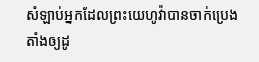សំឡាប់អ្នកដែលព្រះយេហូវ៉ាបានចាក់ប្រេងតាំងឲ្យដូ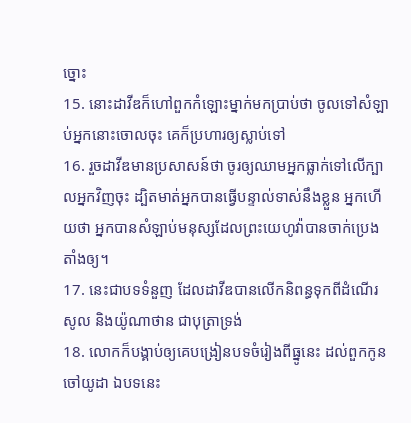ច្នោះ
15. នោះដាវីឌក៏ហៅពួកកំឡោះម្នាក់មកប្រាប់ថា ចូលទៅសំឡាប់អ្នកនោះចោលចុះ គេក៏ប្រហារឲ្យស្លាប់ទៅ
16. រួចដាវីឌមានប្រសាសន៍ថា ចូរឲ្យឈាមអ្នកធ្លាក់ទៅលើក្បាលអ្នកវិញចុះ ដ្បិតមាត់អ្នកបានធ្វើបន្ទាល់ទាស់នឹងខ្លួន អ្នកហើយថា អ្នកបានសំឡាប់មនុស្សដែលព្រះយេហូវ៉ាបានចាក់ប្រេងតាំងឲ្យ។
17. នេះជាបទទំនួញ ដែលដាវីឌបានលើកនិពន្ធទុកពីដំណើរសូល និងយ៉ូណាថាន ជាបុត្រាទ្រង់
18. លោកក៏បង្គាប់ឲ្យគេបង្រៀនបទចំរៀងពីធ្នូនេះ ដល់ពួកកូនចៅយូដា ឯបទនេះ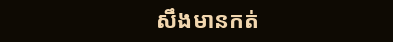សឹងមានកត់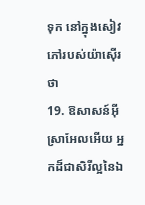ទុក នៅក្នុងសៀវភៅរបស់យ៉ាស៊ើរ ថា
19. ឱសាសន៍អ៊ីស្រាអែលអើយ អ្នកដ៏ជាសិរីល្អនៃឯ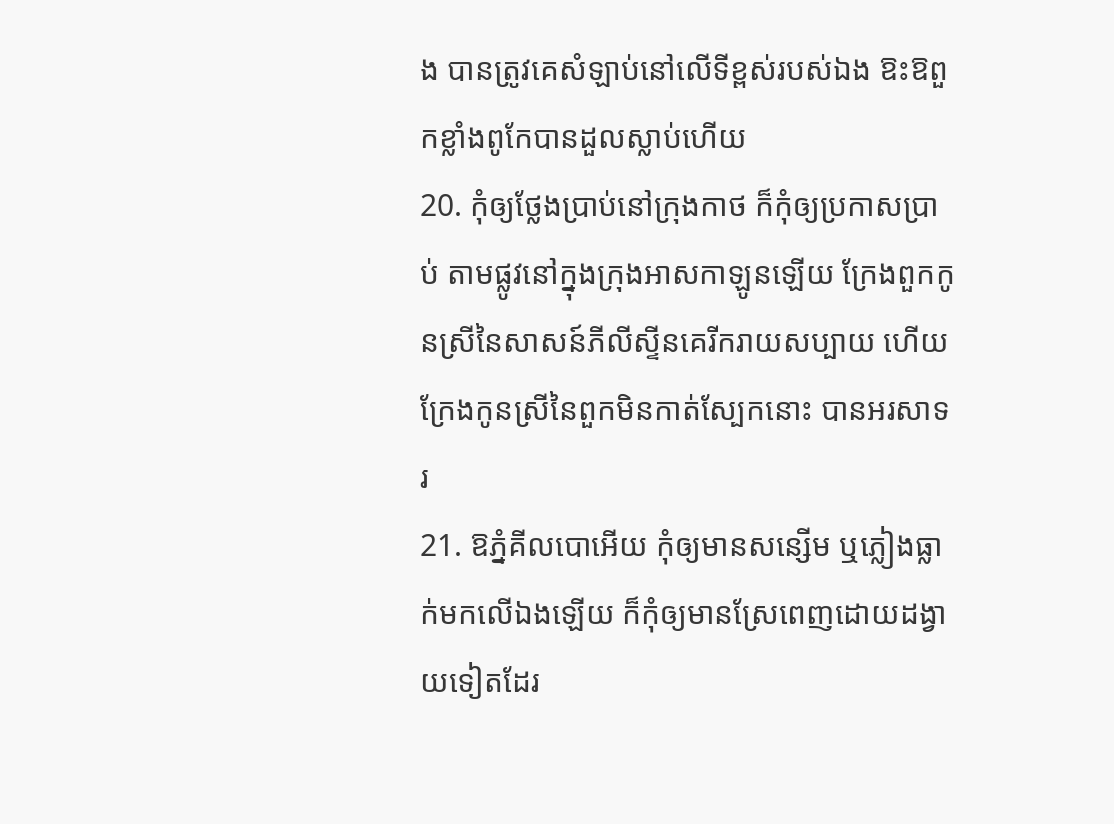ង បានត្រូវគេសំឡាប់នៅលើទីខ្ពស់របស់ឯង ឱះឱពួកខ្លាំងពូកែបានដួលស្លាប់ហើយ
20. កុំឲ្យថ្លែងប្រាប់នៅក្រុងកាថ ក៏កុំឲ្យប្រកាសប្រាប់ តាមផ្លូវនៅក្នុងក្រុងអាសកាឡូនឡើយ ក្រែងពួកកូនស្រីនៃសាសន៍ភីលីស្ទីនគេរីករាយសប្បាយ ហើយក្រែងកូនស្រីនៃពួកមិនកាត់ស្បែកនោះ បានអរសាទរ
21. ឱភ្នំគីលបោអើយ កុំឲ្យមានសន្សើម ឬភ្លៀងធ្លាក់មកលើឯងឡើយ ក៏កុំឲ្យមានស្រែពេញដោយដង្វាយទៀតដែរ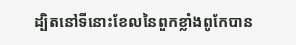ដ្បិតនៅទីនោះខែលនៃពួកខ្លាំងពូកែបាន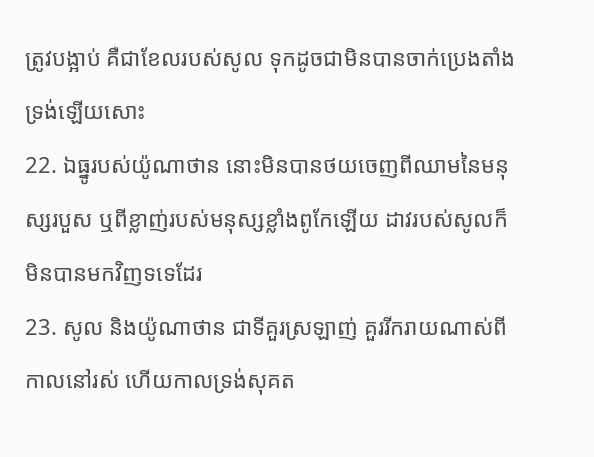ត្រូវបង្អាប់ គឺជាខែលរបស់សូល ទុកដូចជាមិនបានចាក់ប្រេងតាំងទ្រង់ឡើយសោះ
22. ឯធ្នូរបស់យ៉ូណាថាន នោះមិនបានថយចេញពីឈាមនៃមនុស្សរបួស ឬពីខ្លាញ់របស់មនុស្សខ្លាំងពូកែឡើយ ដាវរបស់សូលក៏មិនបានមកវិញទទេដែរ
23. សូល និងយ៉ូណាថាន ជាទីគួរស្រឡាញ់ គួររីករាយណាស់ពីកាលនៅរស់ ហើយកាលទ្រង់សុគត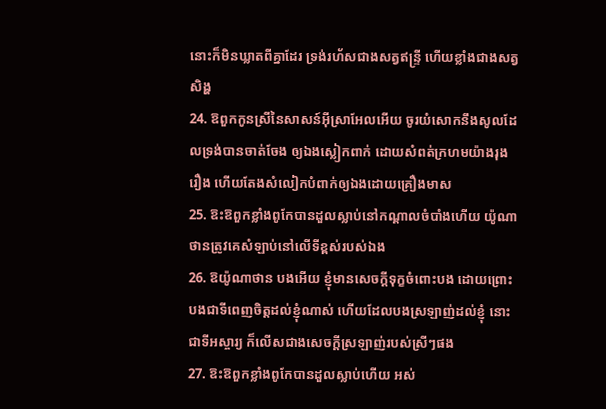នោះក៏មិនឃ្លាតពីគ្នាដែរ ទ្រង់រហ័សជាងសត្វឥន្ទ្រី ហើយខ្លាំងជាងសត្វសិង្ហ
24. ឱពួកកូនស្រីនៃសាសន៍អ៊ីស្រាអែលអើយ ចូរយំសោកនឹងសូលដែលទ្រង់បានចាត់ចែង ឲ្យឯងស្លៀកពាក់ ដោយសំពត់ក្រហមយ៉ាងរុងរឿង ហើយតែងសំលៀកបំពាក់ឲ្យឯងដោយគ្រឿងមាស
25. ឱះឱពួកខ្លាំងពូកែបានដួលស្លាប់នៅកណ្តាលចំបាំងហើយ យ៉ូណាថានត្រូវគេសំឡាប់នៅលើទីខ្ពស់របស់ឯង
26. ឱយ៉ូណាថាន បងអើយ ខ្ញុំមានសេចក្តីទុក្ខចំពោះបង ដោយព្រោះបងជាទីពេញចិត្តដល់ខ្ញុំណាស់ ហើយដែលបងស្រឡាញ់ដល់ខ្ញុំ នោះជាទីអស្ចារ្យ ក៏លើសជាងសេចក្តីស្រឡាញ់របស់ស្រីៗផង
27. ឱះឱពួកខ្លាំងពូកែបានដួលស្លាប់ហើយ អស់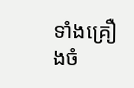ទាំងគ្រឿងចំ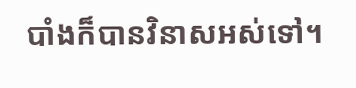បាំងក៏បានវិនាសអស់ទៅ។